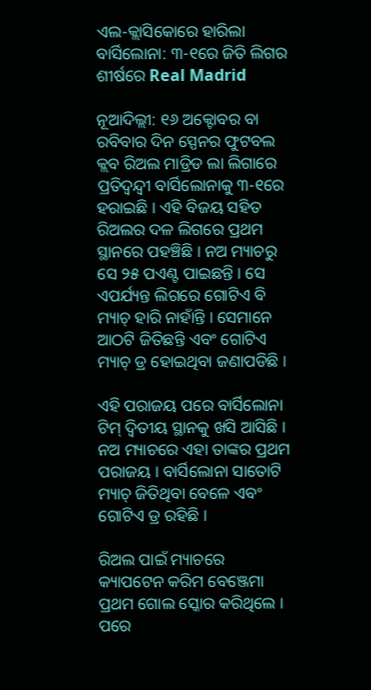ଏଲ-କ୍ଲାସିକୋରେ ହାରିଲା ବାର୍ସିଲୋନା: ୩-୧ରେ ଜିତି ଲିଗର ଶୀର୍ଷରେ Real Madrid

ନୂଆଦିଲ୍ଲୀ: ୧୬ ଅକ୍ଟୋବର ବା ରବିବାର ଦିନ ସ୍ପେନର ଫୁଟବଲ କ୍ଲବ ରିଅଲ ମାଡ୍ରିଡ ଲା ଲିଗାରେ ପ୍ରତିଦ୍ୱନ୍ଦ୍ୱୀ ବାର୍ସିଲୋନାକୁ ୩-୧ରେ ହରାଇଛି । ଏହି ବିଜୟ ସହିତ ରିଅଲର ଦଳ ଲିଗରେ ପ୍ରଥମ ସ୍ଥାନରେ ପହଞ୍ଚିଛି । ନଅ ମ୍ୟାଚରୁ ସେ ୨୫ ପଏଣ୍ଟ ପାଇଛନ୍ତି । ସେ ଏପର୍ଯ୍ୟନ୍ତ ଲିଗରେ ଗୋଟିଏ ବି ମ୍ୟାଚ୍ ହାରି ନାହାଁନ୍ତି । ସେମାନେ ଆଠଟି ଜିତିଛନ୍ତି ଏବଂ ଗୋଟିଏ ମ୍ୟାଚ୍ ଡ୍ର ହୋଇଥିବା ଜଣାପଡିଛି ।

ଏହି ପରାଜୟ ପରେ ବାର୍ସିଲୋନା ଟିମ୍ ଦ୍ୱିତୀୟ ସ୍ଥାନକୁ ଖସି ଆସିଛି । ନଅ ମ୍ୟାଚରେ ଏହା ତାଙ୍କର ପ୍ରଥମ ପରାଜୟ । ବାର୍ସିଲୋନା ସାତୋଟି ମ୍ୟାଚ୍ ଜିତିଥିବା ବେଳେ ଏବଂ ଗୋଟିଏ ଡ୍ର ରହିଛି ।

ରିଅଲ ପାଇଁ ମ୍ୟାଚରେ କ୍ୟାପଟେନ କରିମ ବେଞ୍ଜେମା ପ୍ରଥମ ଗୋଲ ସ୍କୋର କରିଥିଲେ । ପରେ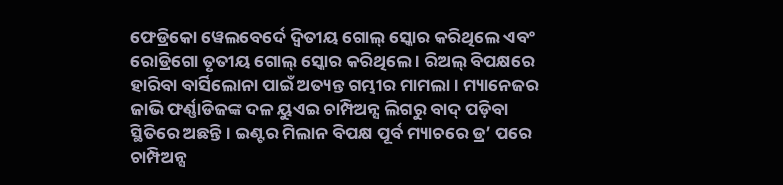ଫେଡ୍ରିକୋ ୱେଲବେର୍ଦେ ଦ୍ୱିତୀୟ ଗୋଲ୍ ସ୍କୋର କରିଥିଲେ ଏବଂ ରୋଡ୍ରିଗୋ ତୃତୀୟ ଗୋଲ୍ ସ୍କୋର କରିଥିଲେ । ରିଅଲ୍ ବିପକ୍ଷରେ ହାରିବା ବାର୍ସିଲୋନା ପାଇଁ ଅତ୍ୟନ୍ତ ଗମ୍ଭୀର ମାମଲା । ମ୍ୟାନେଜର ଜାଭି ଫର୍ଣ୍ଣାଡିଜଙ୍କ ଦଳ ୟୁଏଇ ଚାମ୍ପିଅନ୍ସ ଲିଗରୁ ବାଦ୍ ପଡ଼ିବା ସ୍ଥିତିରେ ଅଛନ୍ତି । ଇଣ୍ଟର ମିଲାନ ବିପକ୍ଷ ପୂର୍ବ ମ୍ୟାଚରେ ଡ୍ର’ ପରେ ଚାମ୍ପିଅନ୍ସ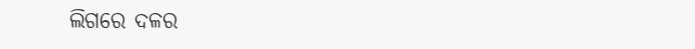ଲିଗରେ ଦଳର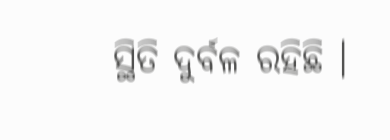ସ୍ଥିତି ଦୁର୍ବଳ ରହିଛି ।